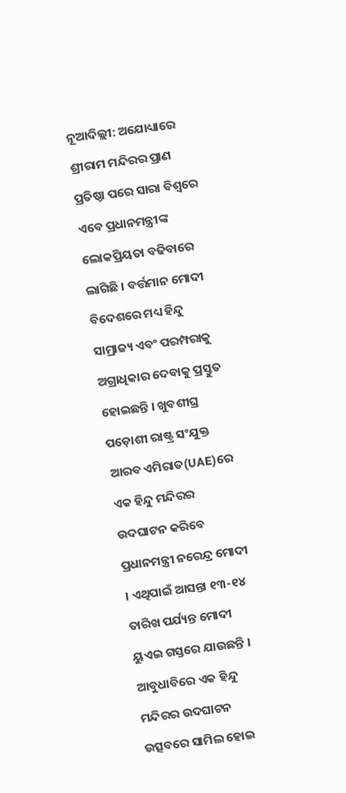ନୂଆଦିଲ୍ଲୀ: ଅଯୋଧ୍ୟାରେ ଶ୍ରୀରାମ ମନ୍ଦିରର ପ୍ରାଣ ପ୍ରତିଷ୍ଠା ପରେ ସାରା ବିଶ୍ୱରେ ଏବେ ପ୍ରଧାନମନ୍ତ୍ରୀଙ୍କ ଲୋକପ୍ରିୟତା ବଢିବାରେ ଲାଗିଛି । ବର୍ତ୍ତମାନ ମୋଦୀ ବିଦେଶରେ ମଧ୍ୟ ହିନ୍ଦୁ ସାମ୍ରାଜ୍ୟ ଏବଂ ପରମ୍ପରାକୁ ଅଗ୍ରାଧିକାର ଦେବାକୁ ପ୍ରସ୍ତୁତ ହୋଇଛନ୍ତି । ଖୁବଶୀଘ୍ର ପଡ଼ୋଶୀ ରାଷ୍ଟ୍ର ସଂଯୁକ୍ତ ଆରବ ଏମିରାତ(UAE)ରେ ଏକ ହିନ୍ଦୁ ମନ୍ଦିରର ଉଦଘାଟନ କରିବେ ପ୍ରଧାନମନ୍ତ୍ରୀ ନରେନ୍ଦ୍ର ମୋଦୀ । ଏଥିପାଇଁ ଆସନ୍ତା ୧୩-୧୪ ତାରିଖ ପର୍ଯ୍ୟନ୍ତ ମୋଦୀ ୟୁଏଇ ଗସ୍ତରେ ଯାଉଛନ୍ତି । ଆବୁଧାବିରେ ଏକ ହିନ୍ଦୁ ମନ୍ଦିରର ଉଦଘାଟନ ଉତ୍ସବରେ ସାମିଲ ହୋଇ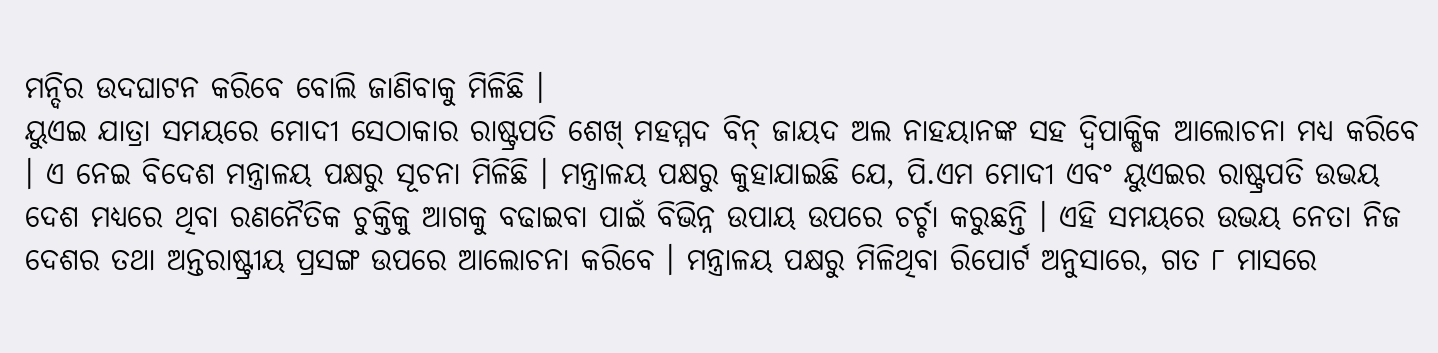ମନ୍ଦିର ଉଦଘାଟନ କରିବେ ବୋଲି ଜାଣିବାକୁ ମିଳିଛି ।
ୟୁଏଇ ଯାତ୍ରା ସମୟରେ ମୋଦୀ ସେଠାକାର ରାଷ୍ଟ୍ରପତି ଶେଖ୍ ମହମ୍ମଦ ବିନ୍ ଜାୟଦ ଅଲ ନାହୟାନଙ୍କ ସହ ଦ୍ୱିପାକ୍ଷିକ ଆଲୋଚନା ମଧ୍ୟ କରିବେ । ଏ ନେଇ ବିଦେଶ ମନ୍ତ୍ରାଳୟ ପକ୍ଷରୁ ସୂଚନା ମିଳିଛି । ମନ୍ତ୍ରାଳୟ ପକ୍ଷରୁ କୁହାଯାଇଛି ଯେ, ପି.ଏମ ମୋଦୀ ଏବଂ ୟୁଏଇର ରାଷ୍ଟ୍ରପତି ଉଭୟ ଦେଶ ମଧ୍ୟରେ ଥିବା ରଣନୈତିକ ଚୁକ୍ତିକୁ ଆଗକୁ ବଢାଇବା ପାଇଁ ବିଭିନ୍ନ ଉପାୟ ଉପରେ ଚର୍ଚ୍ଚା କରୁଛନ୍ତି । ଏହି ସମୟରେ ଉଭୟ ନେତା ନିଜ ଦେଶର ତଥା ଅନ୍ତରାଷ୍ଟ୍ରୀୟ ପ୍ରସଙ୍ଗ ଉପରେ ଆଲୋଚନା କରିବେ । ମନ୍ତ୍ରାଳୟ ପକ୍ଷରୁ ମିଳିଥିବା ରିପୋର୍ଟ ଅନୁସାରେ, ଗତ ୮ ମାସରେ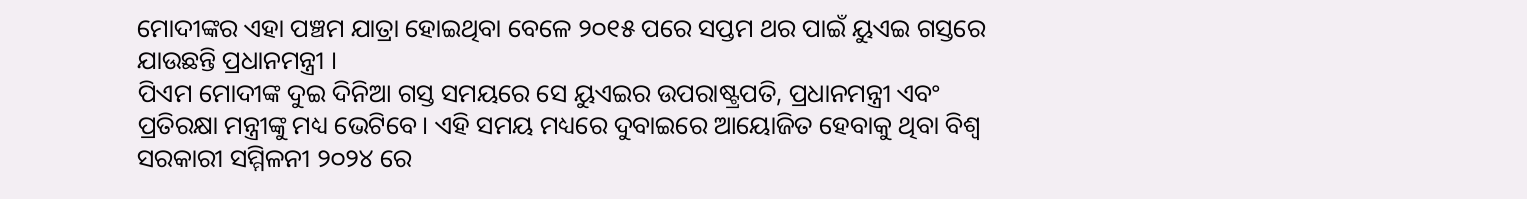ମୋଦୀଙ୍କର ଏହା ପଞ୍ଚମ ଯାତ୍ରା ହୋଇଥିବା ବେଳେ ୨୦୧୫ ପରେ ସପ୍ତମ ଥର ପାଇଁ ୟୁଏଇ ଗସ୍ତରେ ଯାଉଛନ୍ତି ପ୍ରଧାନମନ୍ତ୍ରୀ ।
ପିଏମ ମୋଦୀଙ୍କ ଦୁଇ ଦିନିଆ ଗସ୍ତ ସମୟରେ ସେ ୟୁଏଇର ଉପରାଷ୍ଟ୍ରପତି, ପ୍ରଧାନମନ୍ତ୍ରୀ ଏବଂ ପ୍ରତିରକ୍ଷା ମନ୍ତ୍ରୀଙ୍କୁ ମଧ୍ୟ ଭେଟିବେ। ଏହି ସମୟ ମଧ୍ୟରେ ଦୁବାଇରେ ଆୟୋଜିତ ହେବାକୁ ଥିବା ବିଶ୍ୱ ସରକାରୀ ସମ୍ମିଳନୀ ୨୦୨୪ ରେ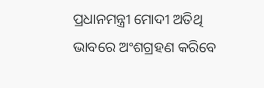ପ୍ରଧାନମନ୍ତ୍ରୀ ମୋଦୀ ଅତିଥି ଭାବରେ ଅଂଶଗ୍ରହଣ କରିବେ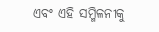ଏବଂ ଏହି ସମ୍ମିଳନୀକୁ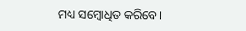ମଧ୍ୟ ସମ୍ବୋଧିତ କରିବେ।